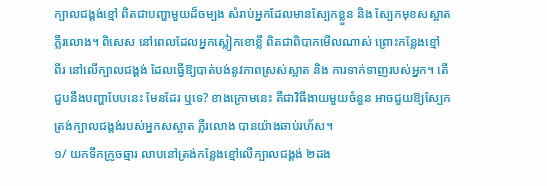ក្បាលជង្គង់ខ្មៅ ពិតជាបញ្ហាមួយដ៏ចម្បង សំរាប់អ្នកដែលមានស្បែកខ្លួន និង ស្បែកមុខសស្អាត
ភ្លឺរលោង។ ពិសេស នៅពេលដែលអ្នកស្លៀកខោខ្លី ពិតជាពិបាកមើលណាស់ ព្រោះកន្លែងខ្មៅ
ពីរ នៅលើក្បាលជង្គង់ ដែលធ្វើឱ្យបាត់បង់នូវភាពស្រស់ស្អាត និង ការទាក់ទាញរបស់អ្នក។ តើ
ជួបនឹងបញ្ហាបែបនេះ មែនដែរ ឬទេ? ខាងក្រោមនេះ គឺជាវិធីងាយមួយចំនួន អាចជួយឱ្យស្បែក
ត្រង់ក្បាលជង្គង់របស់អ្នកសស្អាត ភ្លឺរលោង បានយ៉ាងឆាប់រហ័ស។
១/ យកទឹកក្រូចឆ្មារ លាបនៅត្រង់កន្លែងខ្មៅលើក្បាលជង្គង់ ២ដង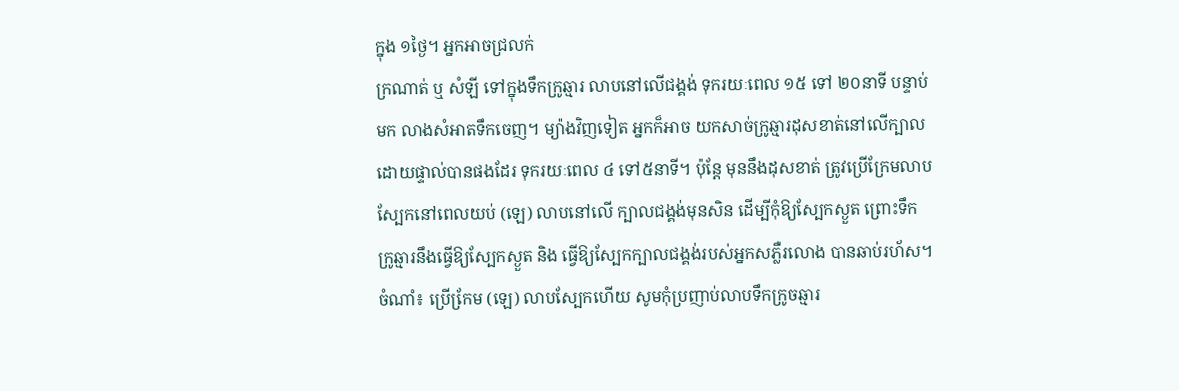ក្នុង ១ថ្ងៃ។ អ្នកអាចជ្រលក់
ក្រណាត់ ឬ សំឡី ទៅក្នុងទឹកក្រូឆ្មារ លាបនៅលើជង្គង់ ទុករយៈពេល ១៥ ទៅ ២០នាទី បន្ទាប់
មក លាងសំអាតទឹកចេញ។ ម្យ៉ាងវិញទៀត អ្នកក៏អាច យកសាច់ក្រូឆ្មារដុសខាត់នៅលើក្បាល
ដោយផ្ទាល់បានផងដែរ ទុករយៈពេល ៤ ទៅ៥នាទី។ ប៉ុន្តែ មុននឹងដុសខាត់ ត្រូវប្រើក្រែមលាប
ស្បែកនៅពេលយប់ (ឡេ) លាបនៅលើ ក្បាលជង្គង់មុនសិន ដើម្បីកុំឱ្យស្បែកស្ងួត ព្រោះទឹក
ក្រូឆ្មារនឹងធ្វើឱ្យស្បែកស្ងួត និង ធ្វើឱ្យស្បែកក្បាលជង្គង់របស់អ្នកសភ្លឺរលោង បានឆាប់រហ័ស។
ចំណាំ៖ ប្រើកែ្រម (ឡេ) លាបស្បែកហើយ សូមកុំប្រញាប់លាបទឹកក្រូចឆ្មារ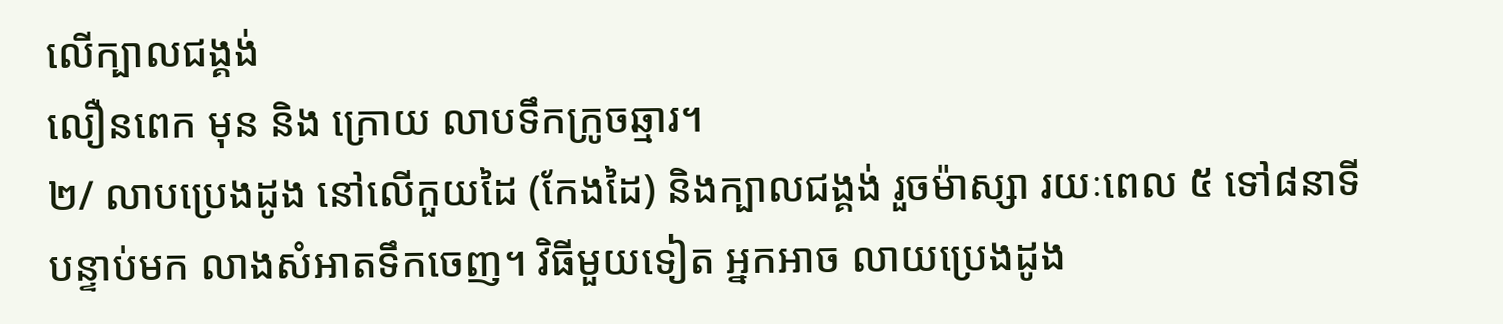លើក្បាលជង្គង់
លឿនពេក មុន និង ក្រោយ លាបទឹកក្រូចឆ្មារ។
២/ លាបប្រេងដូង នៅលើកួយដៃ (កែងដៃ) និងក្បាលជង្គង់ រួចម៉ាស្សា រយៈពេល ៥ ទៅ៨នាទី
បន្ទាប់មក លាងសំអាតទឹកចេញ។ វិធីមួយទៀត អ្នកអាច លាយប្រេងដូង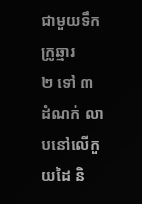ជាមួយទឹកក្រូឆ្មារ
២ ទៅ ៣ ដំណក់ លាបនៅលើកួយដៃ និ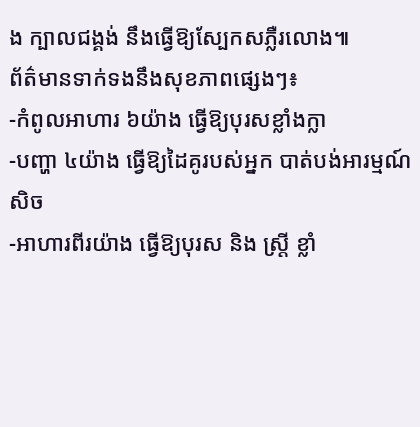ង ក្បាលជង្គង់ នឹងធ្វើឱ្យស្បែកសភ្លឺរលោង៕
ព័ត៌មានទាក់ទងនឹងសុខភាពផ្សេងៗ៖
-កំពូលអាហារ ៦យ៉ាង ធ្វើឱ្យបុរសខ្លាំងក្លា
-បញ្ហា ៤យ៉ាង ធ្វើឱ្យដៃគូរបស់អ្នក បាត់បង់អារម្មណ៍សិច
-អាហារពីរយ៉ាង ធ្វើឱ្យបុរស និង ស្រ្តី ខ្លាំ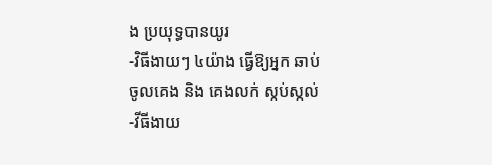ង ប្រយុទ្ធបានយូរ
-វិធីងាយៗ ៤យ៉ាង ធ្វើឱ្យអ្នក ឆាប់ចូលគេង និង គេងលក់ ស្កប់ស្កល់
-វីធីងាយ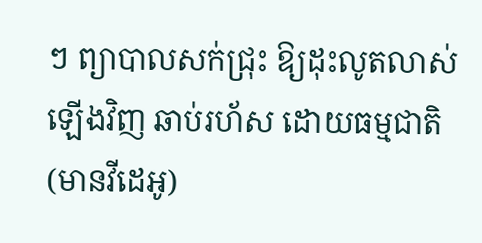ៗ ព្យាបាលសក់ជ្រុះ ឱ្យដុះលូតលាស់ឡើងវិញ ឆាប់រហ័ស ដោយធម្មជាតិ (មានវីដេអូ)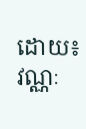ដោយ៖ វណ្ណៈ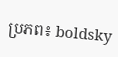ប្រភព៖ boldsky